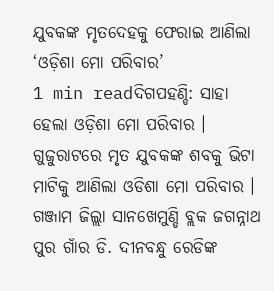ଯୁବକଙ୍କ ମୃତଦେହକୁ ଫେରାଇ ଆଣିଲା ‘ଓଡ଼ିଶା ମୋ ପରିବାର’
1 min readଦିଗପହଣ୍ଡି: ସାହା ହେଲା ଓଡ଼ିଶା ମୋ ପରିବାର । ଗୁଜୁରାଟରେ ମୃତ ଯୁବକଙ୍କ ଶବକୁ ଭିଟା ମାଟିକୁ ଆଣିଲା ଓଡିଶା ମୋ ପରିବାର । ଗଞ୍ଜାମ ଜିଲ୍ଲା ସାନଖେମୁଣ୍ଡି ବ୍ଲକ ଜଗନ୍ନାଥ ପୁର ଗାଁର ଡି. ଦୀନବନ୍ଧୁ ରେଡିଙ୍କ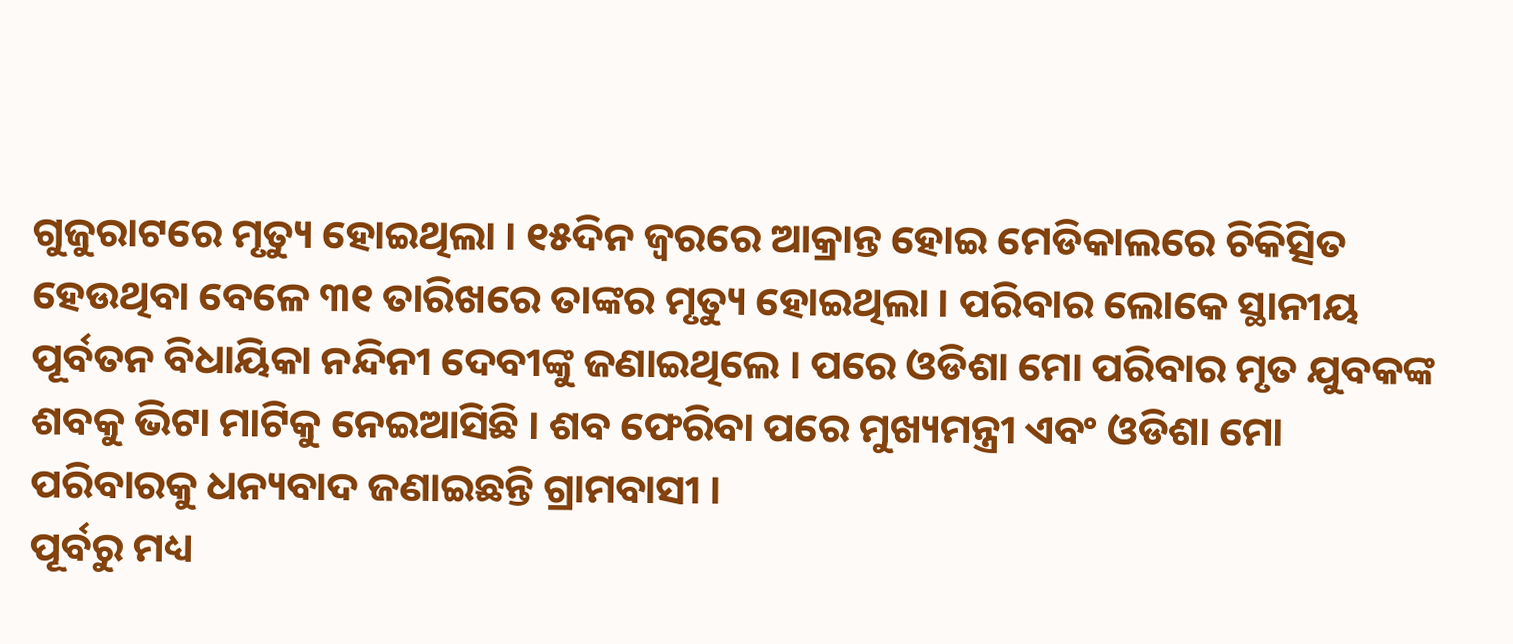ଗୁଜୁରାଟରେ ମୃତ୍ୟୁ ହୋଇଥିଲା । ୧୫ଦିନ ଜ୍ୱରରେ ଆକ୍ରାନ୍ତ ହୋଇ ମେଡିକାଲରେ ଚିକିତ୍ସିତ ହେଉଥିବା ବେଳେ ୩୧ ତାରିଖରେ ତାଙ୍କର ମୃତ୍ୟୁ ହୋଇଥିଲା । ପରିବାର ଲୋକେ ସ୍ଥାନୀୟ ପୂର୍ବତନ ବିଧାୟିକା ନନ୍ଦିନୀ ଦେବୀଙ୍କୁ ଜଣାଇଥିଲେ । ପରେ ଓଡିଶା ମୋ ପରିବାର ମୃତ ଯୁବକଙ୍କ ଶବକୁ ଭିଟା ମାଟିକୁ ନେଇଆସିଛି । ଶବ ଫେରିବା ପରେ ମୁଖ୍ୟମନ୍ତ୍ରୀ ଏବଂ ଓଡିଶା ମୋ ପରିବାରକୁ ଧନ୍ୟବାଦ ଜଣାଇଛନ୍ତି ଗ୍ରାମବାସୀ ।
ପୂର୍ବରୁ ମଧ୍ୟ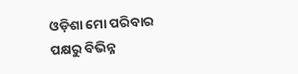ଓଡ଼ିଶା ମୋ ପରିବାର ପକ୍ଷରୁ ବିଭିନ୍ନ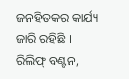ଜନହିତକର କାର୍ଯ୍ୟ ଜାରି ରହିଛି । ରିଲିଫ୍ ବଣ୍ଟନ,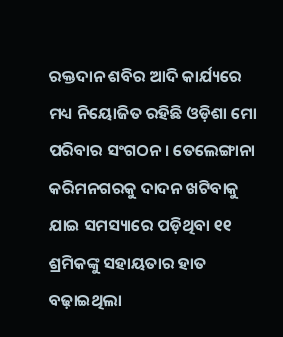ରକ୍ତଦାନ ଶବିର ଆଦି କାର୍ଯ୍ୟରେ ମଧ୍ୟ ନିୟୋଜିତ ରହିଛି ଓଡ଼ିଶା ମୋ ପରିବାର ସଂଗଠନ । ତେଲେଙ୍ଗାନା କରିମନଗରକୁ ଦାଦନ ଖଟିବାକୁ ଯାଇ ସମସ୍ୟାରେ ପଡ଼ିଥିବା ୧୧ ଶ୍ରମିକଙ୍କୁ ସହାୟତାର ହାତ ବଢ଼ାଇଥିଲା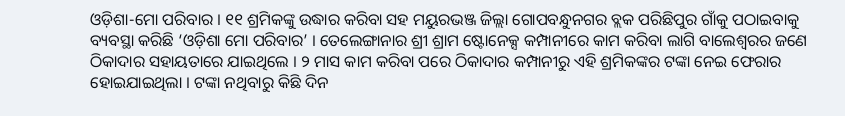ଓଡ଼ିଶା-ମୋ ପରିବାର । ୧୧ ଶ୍ରମିକଙ୍କୁ ଉଦ୍ଧାର କରିବା ସହ ମୟୁରଭଞ୍ଜ ଜିଲ୍ଲା ଗୋପବନ୍ଧୁନଗର ବ୍ଲକ ପରିଛିପୁର ଗାଁକୁ ପଠାଇବାକୁ ବ୍ୟବସ୍ଥା କରିଛି ‘ଓଡ଼ିଶା ମୋ ପରିବାର’ । ତେଲେଙ୍ଗାନାର ଶ୍ରୀ ଶ୍ରାମ ଷ୍ଟୋନେକ୍ସ କମ୍ପାନୀରେ କାମ କରିବା ଲାଗି ବାଲେଶ୍ଵରର ଜଣେ ଠିକାଦାର ସହାୟତାରେ ଯାଇଥିଲେ । ୨ ମାସ କାମ କରିବା ପରେ ଠିକାଦାର କମ୍ପାନୀରୁ ଏହି ଶ୍ରମିକଙ୍କର ଟଙ୍କା ନେଇ ଫେରାର ହୋଇଯାଇଥିଲା । ଟଙ୍କା ନଥିବାରୁ କିଛି ଦିନ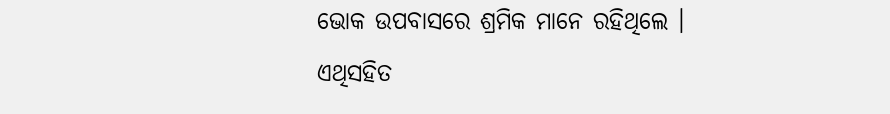ଭୋକ ଉପବାସରେ ଶ୍ରମିକ ମାନେ ରହିଥିଲେ ।
ଏଥିସହିତ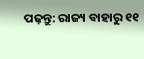ପଢ଼ନ୍ତୁ: ରାଜ୍ୟ ବାହାରୁ ୧୧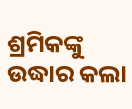ଶ୍ରମିକଙ୍କୁ ଉଦ୍ଧାର କଲା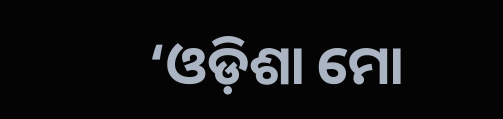‘ଓଡ଼ିଶା ମୋ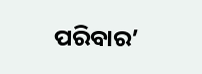ପରିବାର’